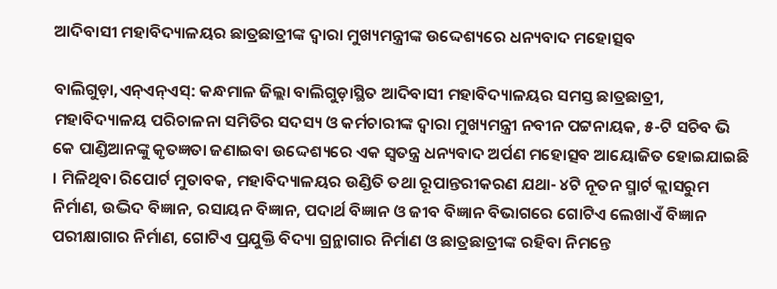ଆଦିବାସୀ ମହାବିଦ୍ୟାଳୟର ଛାତ୍ରଛାତ୍ରୀଙ୍କ ଦ୍ୱାରା ମୁଖ୍ୟମନ୍ତ୍ରୀଙ୍କ ଉଦ୍ଦେଶ୍ୟରେ ଧନ୍ୟବାଦ ମହୋତ୍ସବ

ବାଲିଗୁଡ଼ା,ଏନ୍‌ଏନ୍‌ଏସ୍‌: କନ୍ଧମାଳ ଜିଲ୍ଲା ବାଲିଗୁଡ଼ାସ୍ଥିତ ଆଦିବାସୀ ମହାବିଦ୍ୟାଳୟର ସମସ୍ତ ଛାତ୍ରଛାତ୍ରୀ, ମହାବିଦ୍ୟାଳୟ ପରିଚାଳନା ସମିତିର ସଦସ୍ୟ ଓ କର୍ମଚାରୀଙ୍କ ଦ୍ୱାରା ମୁଖ୍ୟମନ୍ତ୍ରୀ ନବୀନ ପଟ୍ଟନାୟକ, ୫-ଟି ସଚିବ ଭି କେ ପାଣ୍ଡିଆନଙ୍କୁ କୃତଜ୍ଞତା ଜଣାଇବା ଉଦ୍ଦେଶ୍ୟରେ ଏକ ସ୍ୱତନ୍ତ୍ର ଧନ୍ୟବାଦ ଅର୍ପଣ ମହୋତ୍ସବ ଆୟୋଜିତ ହୋଇଯାଇଛି । ମିଳିଥିବା ରିପୋର୍ଟ ମୁତାବକ, ମହାବିଦ୍ୟାଳୟର ଉଣ୍ଡିତି ତଥା ରୂପାନ୍ତରୀକରଣ ଯଥା- ୪ଟି ନୂତନ ସ୍ମାର୍ଟ କ୍ଲାସରୁମ ନିର୍ମାଣ, ଉଦ୍ଭିଦ ବିଜ୍ଞାନ, ରସାୟନ ବିଜ୍ଞାନ, ପଦାର୍ଥ ବିଜ୍ଞାନ ଓ ଜୀବ ବିଜ୍ଞାନ ବିଭାଗରେ ଗୋଟିଏ ଲେଖାଏଁ ବିଜ୍ଞାନ ପରୀକ୍ଷାଗାର ନିର୍ମାଣ, ଗୋଟିଏ ପ୍ରଯୁକ୍ତି ବିଦ୍ୟା ଗ୍ରନ୍ଥାଗାର ନିର୍ମାଣ ଓ ଛାତ୍ରଛାତ୍ରୀଙ୍କ ରହିବା ନିମନ୍ତେ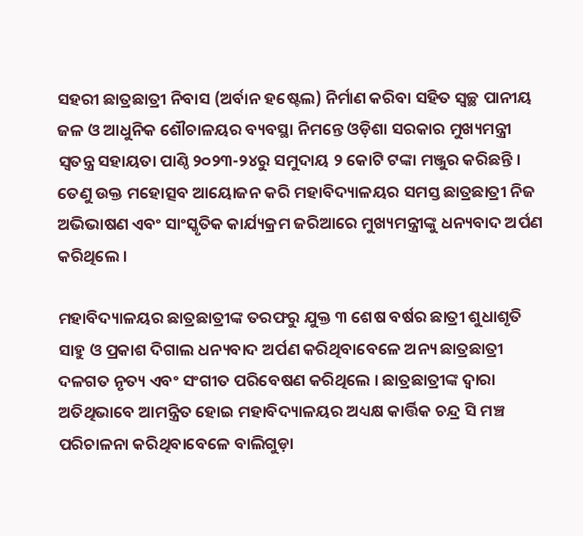ସହରୀ ଛାତ୍ରଛାତ୍ରୀ ନିବାସ (ଅର୍ବାନ ହଷ୍ଟେଲ) ନିର୍ମାଣ କରିବା ସହିତ ସ୍ୱଚ୍ଛ ପାନୀୟ ଜଳ ଓ ଆଧୁନିକ ଶୌଚାଳୟର ବ୍ୟବସ୍ଥା ନିମନ୍ତେ ଓଡ଼ିଶା ସରକାର ମୁଖ୍ୟମନ୍ତ୍ରୀ ସ୍ୱତନ୍ତ୍ର ସହାୟତା ପାଣ୍ଠି ୨୦୨୩-୨୪ରୁ ସମୁଦାୟ ୨ କୋଟି ଟଙ୍କା ମଞ୍ଜୁର କରିଛନ୍ତି । ତେଣୁ ଉକ୍ତ ମହୋତ୍ସବ ଆୟୋଜନ କରି ମହାବିଦ୍ୟାଳୟର ସମସ୍ତ ଛାତ୍ରଛାତ୍ରୀ ନିଜ ଅଭିଭାଷଣ ଏବଂ ସାଂସ୍କୃତିକ କାର୍ଯ୍ୟକ୍ରମ ଜରିଆରେ ମୁଖ୍ୟମନ୍ତ୍ରୀଙ୍କୁ ଧନ୍ୟବାଦ ଅର୍ପଣ କରିଥିଲେ ।

ମହାବିଦ୍ୟାଳୟର ଛାତ୍ରଛାତ୍ରୀଙ୍କ ତରଫରୁ ଯୁକ୍ତ ୩ ଶେଷ ବର୍ଷର ଛାତ୍ରୀ ଶୁଧାଶୃତି ସାହୁ ଓ ପ୍ରକାଶ ଦିଗାଲ ଧନ୍ୟବାଦ ଅର୍ପଣ କରିଥିବାବେଳେ ଅନ୍ୟ ଛାତ୍ରଛାତ୍ରୀ ଦଳଗତ ନୃତ୍ୟ ଏବଂ ସଂଗୀତ ପରିବେଷଣ କରିଥିଲେ । ଛାତ୍ରଛାତ୍ରୀଙ୍କ ଦ୍ୱାରା ଅତିଥିଭାବେ ଆମନ୍ତ୍ରିତ ହୋଇ ମହାବିଦ୍ୟାଳୟର ଅଧ୍ୟକ୍ଷ କାର୍ତ୍ତିକ ଚନ୍ଦ୍ର ସି ମଞ୍ଚ ପରିଚାଳନା କରିଥିବାବେଳେ ବାଲିଗୁଡ଼ା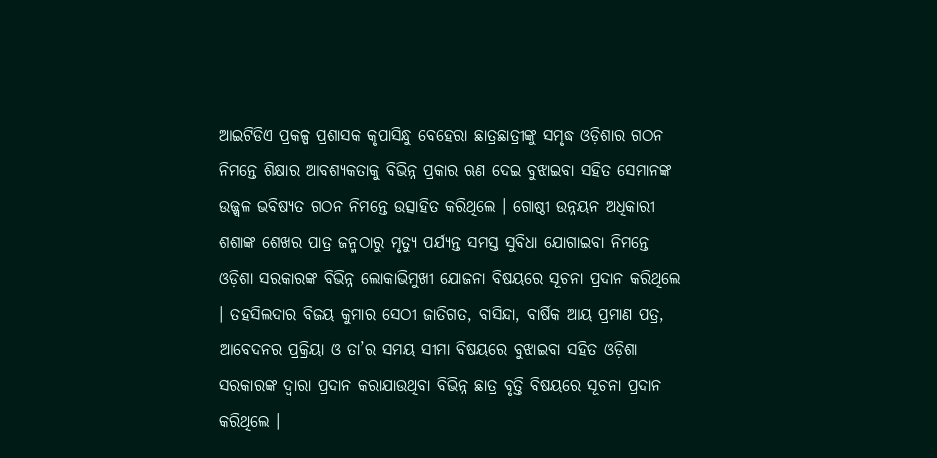ଆଇଟିଡିଏ ପ୍ରକଳ୍ପ ପ୍ରଶାସକ କୃପାସିନ୍ଧୁ ବେହେରା ଛାତ୍ରଛାତ୍ରୀଙ୍କୁ ସମୃଦ୍ଧ ଓଡ଼ିଶାର ଗଠନ ନିମନ୍ତେ ଶିକ୍ଷାର ଆବଶ୍ୟକତାକୁ ବିଭିନ୍ନ ପ୍ରକାର ଋଣ ଦେଇ ବୁଝାଇବା ସହିତ ସେମାନଙ୍କ ଉଜ୍ଜ୍ୱଳ ଭବିଷ୍ୟତ ଗଠନ ନିମନ୍ତେ ଉତ୍ସାହିତ କରିଥିଲେ । ଗୋଷ୍ଠୀ ଉନ୍ନୟନ ଅଧିକାରୀ ଶଶାଙ୍କ ଶେଖର ପାତ୍ର ଜନ୍ମଠାରୁ ମୃତ୍ୟୁ ପର୍ଯ୍ୟନ୍ତ ସମସ୍ତ ସୁବିଧା ଯୋଗାଇବା ନିମନ୍ତେ ଓଡ଼ିଶା ସରକାରଙ୍କ ବିଭିନ୍ନ ଲୋକାଭିମୁଖୀ ଯୋଜନା ବିଷୟରେ ସୂଚନା ପ୍ରଦାନ କରିଥିଲେ । ତହସିଲଦାର ବିଜୟ କୁମାର ସେଠୀ ଜାତିଗତ, ବାସିନ୍ଦା, ବାର୍ଷିକ ଆୟ ପ୍ରମାଣ ପତ୍ର, ଆବେଦନର ପ୍ରକ୍ରିୟା ଓ ତା’ର ସମୟ ସୀମା ବିଷୟରେ ବୁଝାଇବା ସହିତ ଓଡ଼ିଶା ସରକାରଙ୍କ ଦ୍ୱାରା ପ୍ରଦାନ କରାଯାଉଥିବା ବିଭିନ୍ନ ଛାତ୍ର ବୃତ୍ତି ବିଷୟରେ ସୂଚନା ପ୍ରଦାନ କରିଥିଲେ ।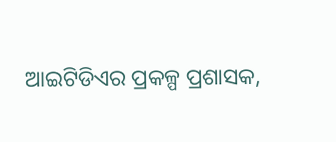ଆଇଟିଡିଏର ପ୍ରକଳ୍ପ ପ୍ରଶାସକ,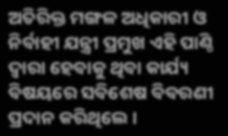ଅତିରିକ୍ତ ମଙ୍ଗଳ ଅଧିକାରୀ ଓ ନିର୍ବାହୀ ଯନ୍ତ୍ରୀ ପ୍ରମୁଖ ଏହି ପାଣ୍ଠି ଦ୍ୱାରା ହେବାକୁ ଥିବା କାର୍ଯ୍ୟ ବିଷୟରେ ସବିଶେଷ ବିବରଣୀ ପ୍ରଦାନ କରିଥିଲେ ।